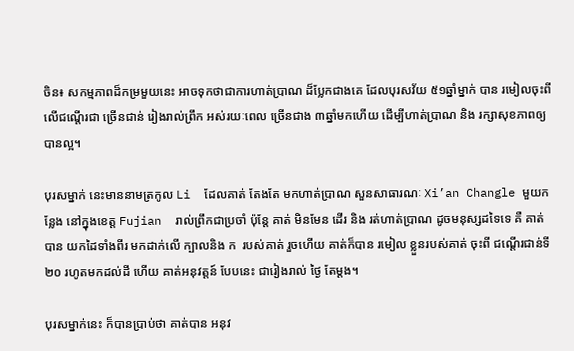ចិន៖ សកម្មភាពដ៏កម្រមួយនេះ អាចទុកថាជាការហាត់ប្រាណ ដ៏ប្លែកជាងគេ ដែលបុរសវ័យ ៥១ឆ្នាំម្នាក់ បាន រមៀលចុះពី លើជណ្តើរជា ច្រើនជាន់ រៀងរាល់ព្រឹក អស់រយៈពេល ច្រើនជាង ៣ឆ្នាំមកហើយ ដើម្បីហាត់ប្រាណ និង រក្សាសុខភាពឲ្យបានល្អ។

បុរសម្នាក់ នេះមាននាមត្រកូល Li  ដែលគាត់ តែងតែ មកហាត់ប្រាណ សួនសាធារណៈ Xi’an Changle មួយកន្លែង នៅក្នុងខេត្ត Fujian  រាល់ព្រឹកជាប្រចាំ ប៉ុន្តែ គាត់ មិនមែន ដើរ និង រត់ហាត់ប្រាណ ដូចមនុស្សដទៃទេ គឺ គាត់បាន យកដៃទាំងពីរ មកដាក់លើ ក្បាលនិង ក  របស់គាត់ រួចហើយ គាត់ក៏បាន រមៀល ខ្លួនរបស់គាត់ ចុះពី ជណ្តើរជាន់ទី ២០ រហូតមកដល់ដី ហើយ គាត់អនុវត្តន៍ បែបនេះ ជារៀងរាល់ ថ្ងៃ តែម្តង។

បុរសម្នាក់នេះ ក៏បានប្រាប់ថា គាត់បាន អនុវ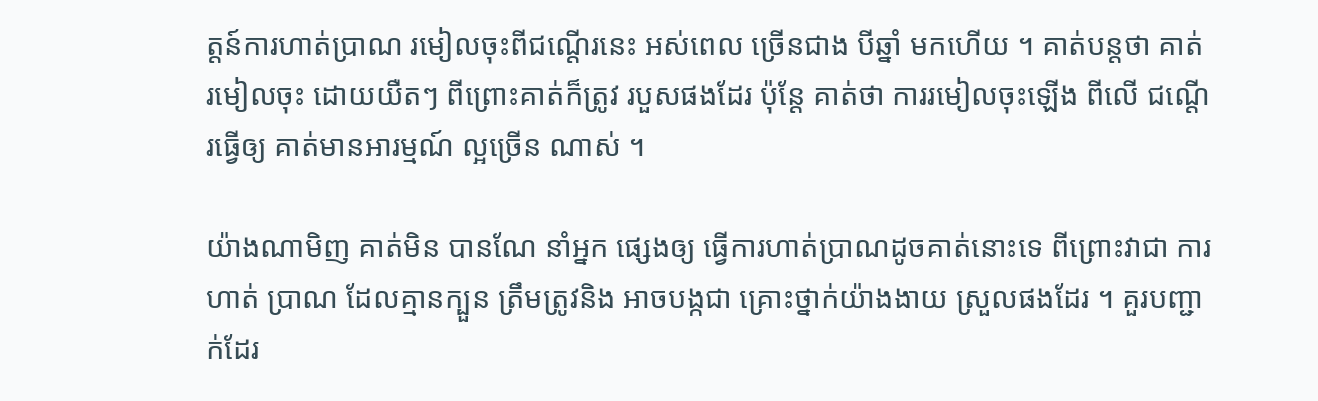ត្តន៍ការហាត់ប្រាណ រមៀលចុះពីជណ្តើរនេះ អស់ពេល ច្រើនជាង បីឆ្នាំ មកហើយ ។ គាត់បន្តថា គាត់ រមៀលចុះ ដោយយឺតៗ ពីព្រោះគាត់ក៏ត្រូវ របួសផងដែរ ប៉ុន្តែ គាត់ថា ការរមៀលចុះឡើង ពីលើ ជណ្តើរធ្វើឲ្យ គាត់មានអារម្មណ៍ ល្អច្រើន ណាស់ ។

យ៉ាងណាមិញ គាត់មិន បានណែ នាំអ្នក ផ្សេងឲ្យ ធ្វើការហាត់ប្រាណដូចគាត់នោះទេ ពីព្រោះវាជា ការហាត់ ប្រាណ ដែលគ្មានក្បួន ត្រឹមត្រូវនិង អាចបង្កជា គ្រោះថ្នាក់យ៉ាងងាយ ស្រួលផងដែរ ។ គួរបញ្ជាក់ដែរ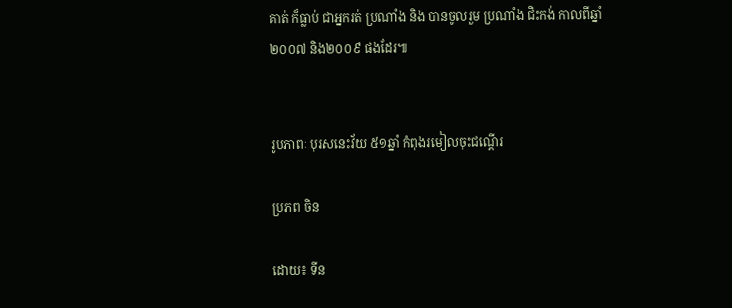គាត់ ក៏ធ្លាប់ ជាអ្នករត់ ប្រណាំង និង បានចូលរួម ប្រណាំង ជិះកង់ កាលពីឆ្នាំ ២០០៧ និង២០០៩ ផងដែរ៕


រូបភាពៈ បុរសនេះវ័យ ៥១ឆ្នាំ កំពុងរមៀលចុះជណ្តើរ

ប្រភព ចិន

ដោយ៖ ទីន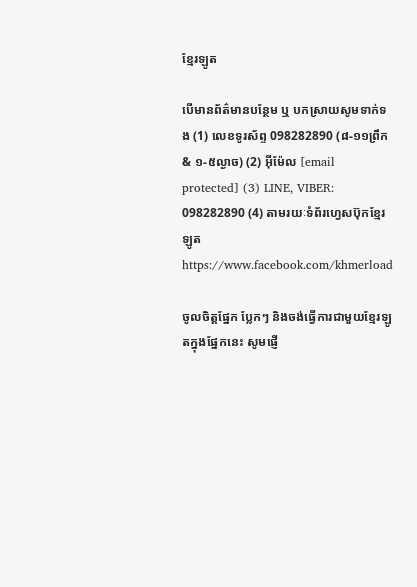ខ្មែរឡូត

បើមានព័ត៌មានបន្ថែម ឬ បកស្រាយសូមទាក់ទង (1) លេខទូរស័ព្ទ 098282890 (៨-១១ព្រឹក & ១-៥ល្ងាច) (2) អ៊ីម៉ែល [email protected] (3) LINE, VIBER: 098282890 (4) តាមរយៈទំព័រហ្វេសប៊ុកខ្មែរឡូត https://www.facebook.com/khmerload

ចូលចិត្តផ្នែក ប្លែកៗ និងចង់ធ្វើការជាមួយខ្មែរឡូតក្នុងផ្នែកនេះ សូមផ្ញើ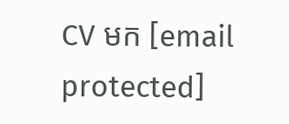CV មក [email protected]